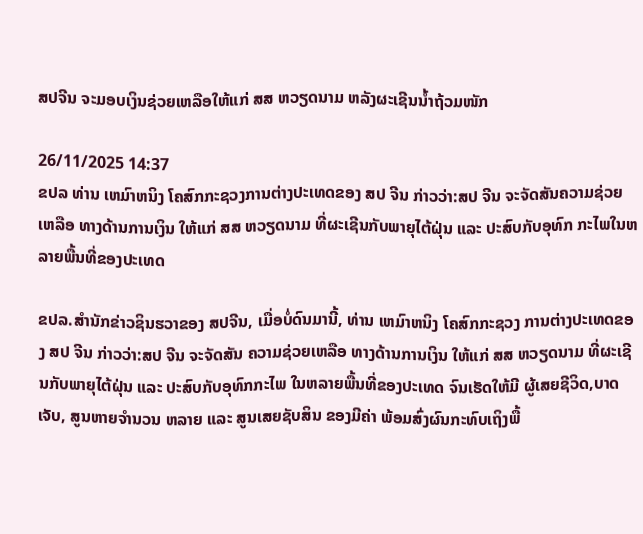ສປຈີນ ຈະມອບເງິນຊ່ວຍເຫລືອໃຫ້ແກ່ ສສ ຫວຽດນາມ ຫລັງຜະເຊີນນໍ້າຖ້ວມໜັກ

26/11/2025 14:37
ຂປລ ທ່ານ ເຫມົາຫນິງ ໂຄສົກກະຊວງການຕ່າງປະເທດຂອງ ສປ ຈີນ ກ່າວວ່າ:ສປ ຈີນ ຈະຈັດສັນຄວາມຊ່ວຍ ເຫລືອ ທາງດ້ານການເງິນ ໃຫ້ແກ່ ສສ ຫວຽດນາມ ທີ່ຜະເຊີນກັບພາຍຸໄຕ້ຝຸ່ນ ແລະ ປະສົບກັບອຸທົກ ກະໄພໃນຫລາຍພື້ນທີ່ຂອງປະເທດ

ຂປລ.ສຳນັກຂ່າວຊິນຮວາຂອງ ສປຈີນ, ເມື່ອບໍ່ດົນມານີ້, ທ່ານ ເຫມົາຫນິງ ໂຄສົກກະຊວງ ການຕ່າງປະເທດຂອງ ສປ ຈີນ ກ່າວວ່າ:ສປ ຈີນ ຈະຈັດສັນ ຄວາມຊ່ວຍເຫລືອ ທາງດ້ານການເງິນ ໃຫ້ແກ່ ສສ ຫວຽດນາມ ທີ່ຜະເຊີນກັບພາຍຸໄຕ້ຝຸ່ນ ແລະ ປະສົບກັບອຸທົກກະໄພ ໃນຫລາຍພື້ນທີ່ຂອງປະເທດ ຈົນເຮັດໃຫ້ມີ ຜູ້ເສຍຊີວິດ,ບາດເຈັບ, ສູນຫາຍຈຳນວນ ຫລາຍ ແລະ ສູນເສຍຊັບສິນ ຂອງມີຄ່າ ພ້ອມສົ່ງຜົນກະທົບເຖິງພື້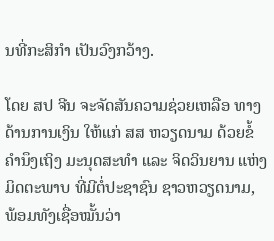ນທີ່ກະສິກຳ ເປັນວົງກວ້າງ.

ໂດຍ ສປ ຈີນ ຈະຈັດສັນຄວາມຊ່ວຍເຫລືອ ທາງດ້ານການເງິນ ໃຫ້ແກ່ ສສ ຫວຽດນາມ ດ້ວຍຂໍ້ຄຳນຶງເຖິງ ມະນຸດສະທຳ ແລະ ຈິດວິນຍານ ແຫ່ງມິດຕະພາບ ທີ່ມີຕໍ່ປະຊາຊົນ ຊາວຫວຽດນາມ, ພ້ອມທັງເຊື່ອໝັ້ນວ່າ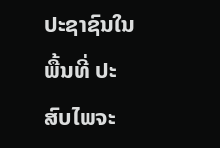ປະຊາຊົນໃນພື້ນທີ່ ປະສົບໄພຈະ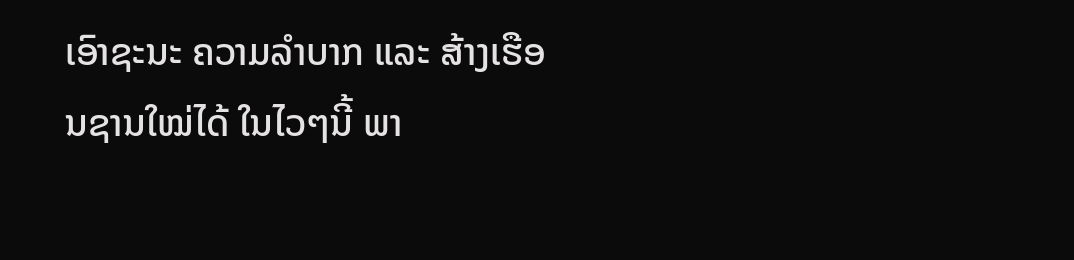ເອົາຊະນະ ຄວາມລຳບາກ ແລະ ສ້າງເຮືອນຊານໃໝ່ໄດ້ ໃນໄວໆນີ້ ພາ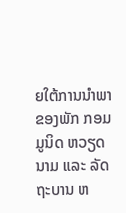ຍໃຕ້ການນໍາພາ ຂອງພັກ ກອມມູນິດ ຫວຽດນາມ ແລະ ລັດຖະບານ ຫ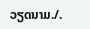ວຽດນາມ./.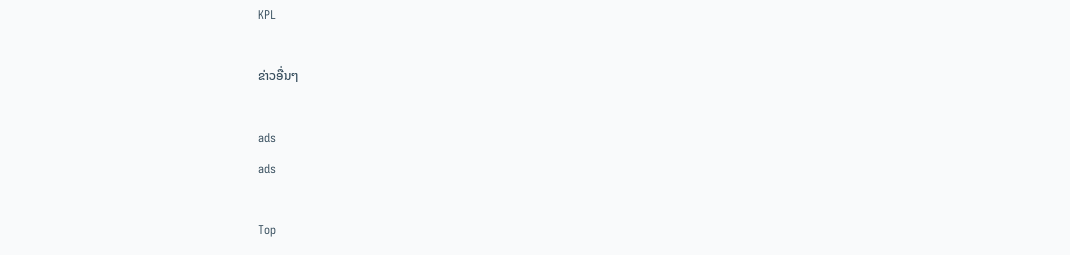KPL

ຂ່າວອື່ນໆ

ads
ads

Top